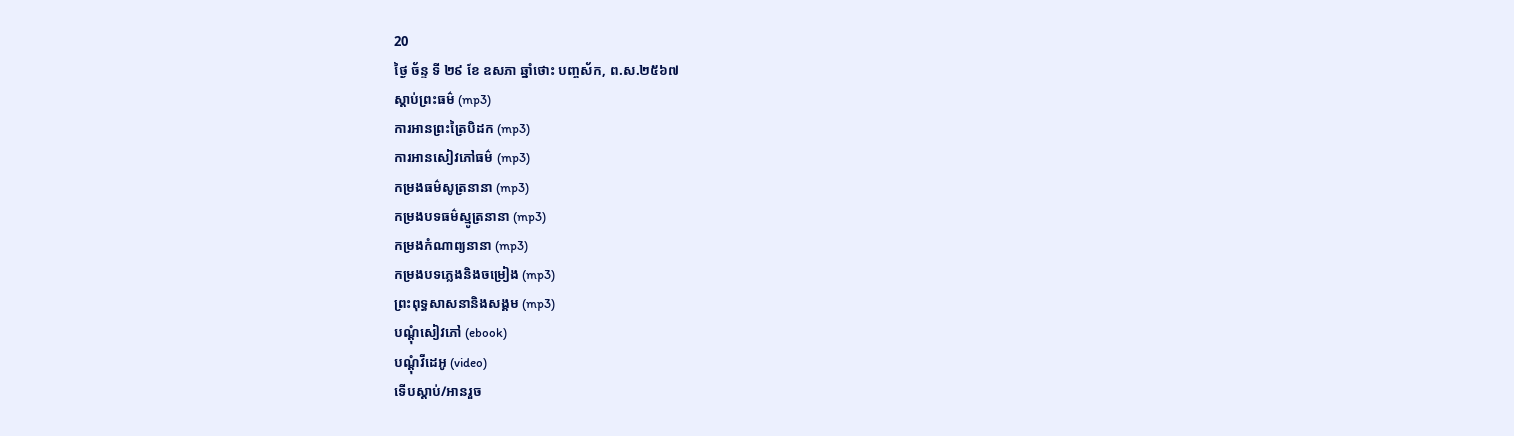20
ថ្ងៃ ច័ន្ទ ទី ២៩ ខែ ឧសភា ឆ្នាំថោះ បញ្ចស័ក, ព.ស.២៥៦៧
ស្តាប់ព្រះធម៌ (mp3)
ការអានព្រះត្រៃបិដក (mp3)
ការអានសៀវភៅធម៌ (mp3)
កម្រងធម៌សូត្រនានា (mp3)
កម្រងបទធម៌ស្មូត្រនានា (mp3)
កម្រងកំណាព្យនានា (mp3)
កម្រងបទភ្លេងនិងចម្រៀង (mp3)
ព្រះពុទ្ធសាសនានិងសង្គម (mp3)
បណ្តុំសៀវភៅ (ebook)
បណ្តុំវីដេអូ (video)
ទើបស្តាប់/អានរួច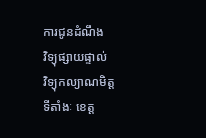ការជូនដំណឹង
វិទ្យុផ្សាយផ្ទាល់
វិទ្យុកល្យាណមិត្ត
ទីតាំងៈ ខេត្ត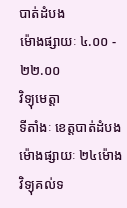បាត់ដំបង
ម៉ោងផ្សាយៈ ៤.០០ - ២២.០០
វិទ្យុមេត្តា
ទីតាំងៈ ខេត្តបាត់ដំបង
ម៉ោងផ្សាយៈ ២៤ម៉ោង
វិទ្យុគល់ទ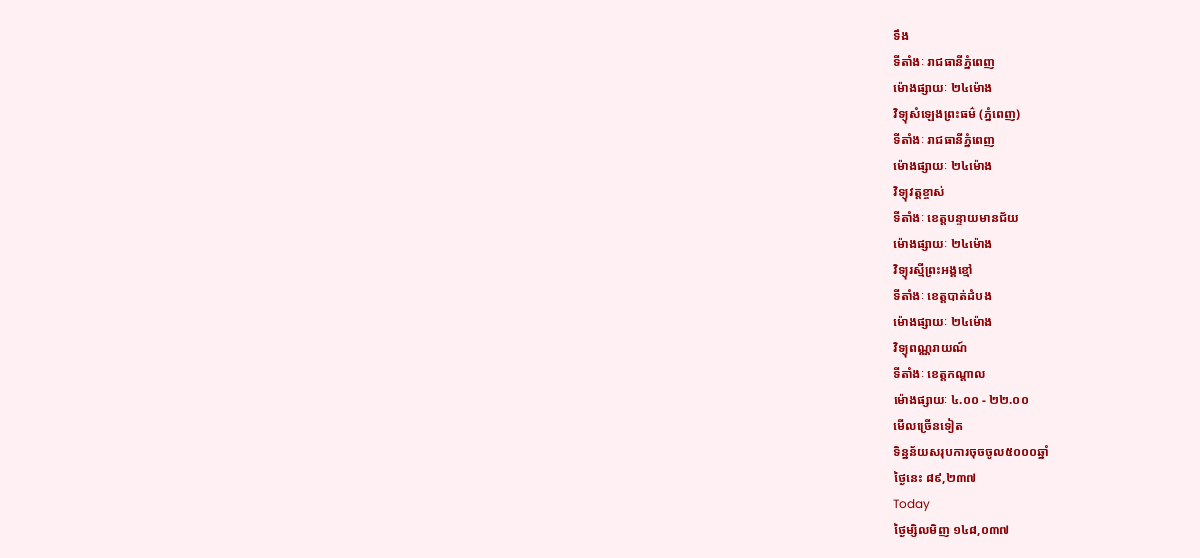ទឹង
ទីតាំងៈ រាជធានីភ្នំពេញ
ម៉ោងផ្សាយៈ ២៤ម៉ោង
វិទ្យុសំឡេងព្រះធម៌ (ភ្នំពេញ)
ទីតាំងៈ រាជធានីភ្នំពេញ
ម៉ោងផ្សាយៈ ២៤ម៉ោង
វិទ្យុវត្តខ្ចាស់
ទីតាំងៈ ខេត្តបន្ទាយមានជ័យ
ម៉ោងផ្សាយៈ ២៤ម៉ោង
វិទ្យុរស្មីព្រះអង្គខ្មៅ
ទីតាំងៈ ខេត្តបាត់ដំបង
ម៉ោងផ្សាយៈ ២៤ម៉ោង
វិទ្យុពណ្ណរាយណ៍
ទីតាំងៈ ខេត្តកណ្តាល
ម៉ោងផ្សាយៈ ៤.០០ - ២២.០០
មើលច្រើនទៀត
ទិន្នន័យសរុបការចុចចូល៥០០០ឆ្នាំ
ថ្ងៃនេះ ៨៩,២៣៧
Today
ថ្ងៃម្សិលមិញ ១៤៨,០៣៧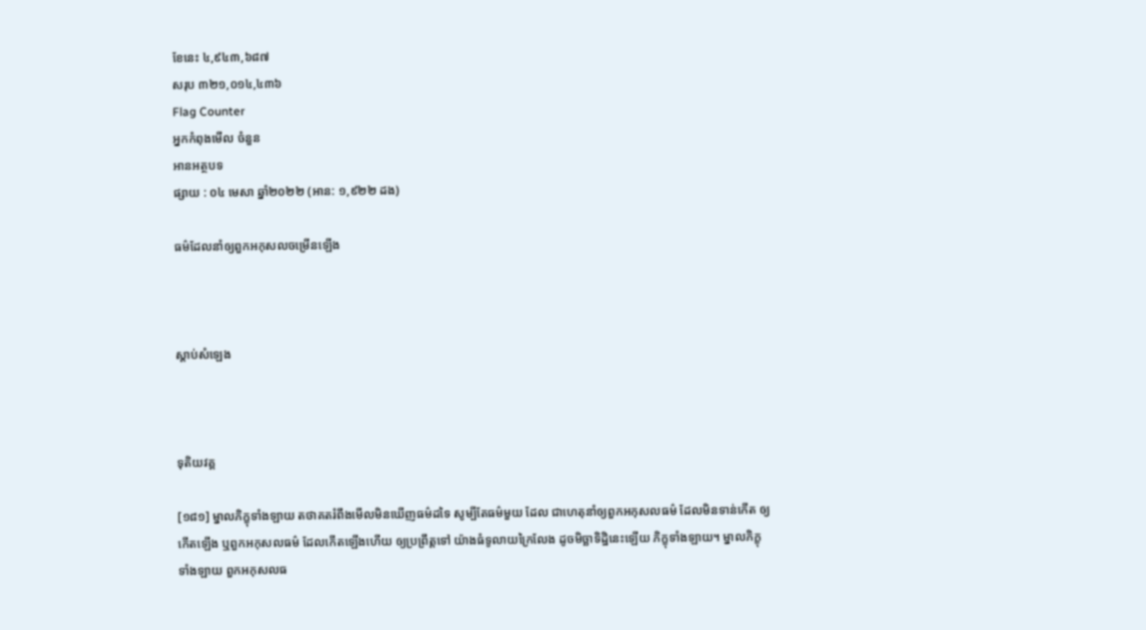ខែនេះ ៤,៩៤៣,៦៨៧
សរុប ៣២១,០១៤,៤៣៦
Flag Counter
អ្នកកំពុងមើល ចំនួន
អានអត្ថបទ
ផ្សាយ : ០៤ មេសា ឆ្នាំ២០២២ (អាន: ១,៩២២ ដង)

ធម៌ដែលនាំឲ្យពួកអកុសលចម្រើនឡើង



ស្តាប់សំឡេង



ទុតិយវគ្គ

[១៨១] ម្នាលភិក្ខុទាំងឡាយ តថាគតរំពឹងមើលមិនឃើញធម៌ដទៃ សូម្បីតែធម៌មួយ ដែល ជាហេតុនាំឲ្យពួកអកុសលធម៌ ដែលមិនទាន់កើត ឲ្យកើតឡើង ឬពួកអកុសលធម៌ ដែលកើតឡើងហើយ ឲ្យប្រព្រឹត្តទៅ យ៉ាងធំទូលាយក្រៃលែង ដូចមិច្ឆាទិដ្ឋិនេះឡើយ ភិក្ខុទាំងឡាយ។ ម្នាលភិក្ខុទាំងឡាយ ពួកអកុសលធ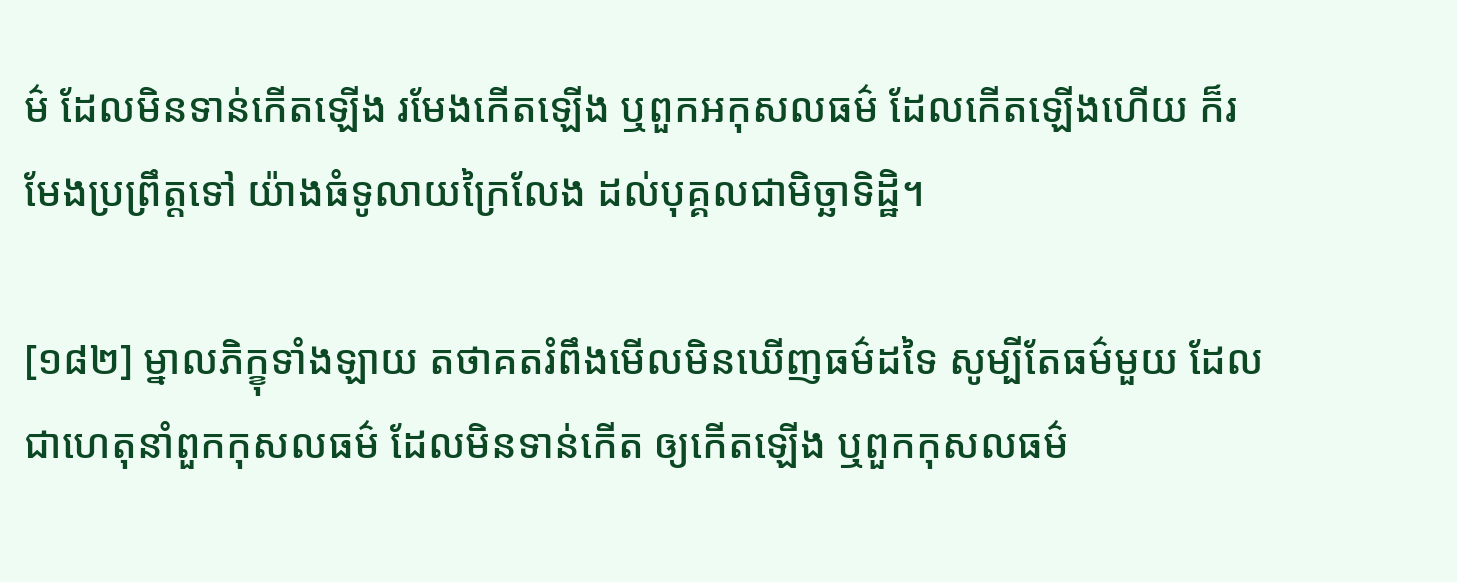ម៌ ដែលមិនទាន់កើតឡើង រមែងកើតឡើង ឬពួកអកុសលធម៌ ដែលកើតឡើងហើយ ក៏រមែងប្រព្រឹត្តទៅ យ៉ាងធំទូលាយក្រៃលែង ដល់បុគ្គលជាមិច្ឆាទិដ្ឋិ។

[១៨២] ម្នាលភិក្ខុទាំងឡាយ តថាគតរំពឹងមើលមិនឃើញធម៌ដទៃ សូម្បីតែធម៌មួយ ដែលជាហេតុនាំពួកកុសលធម៌ ដែលមិនទាន់កើត ឲ្យកើតឡើង ឬពួកកុសលធម៌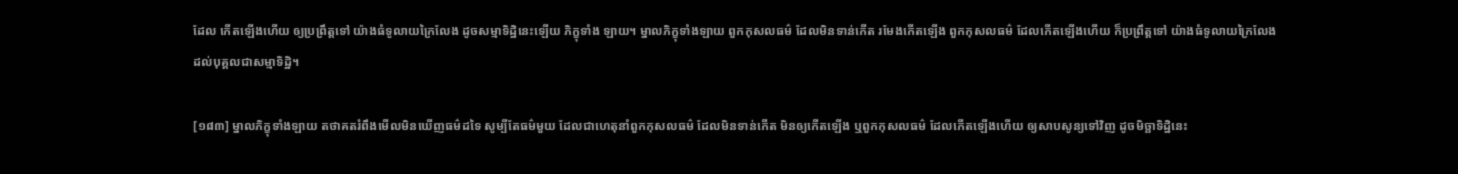ដែល កើតឡើងហើយ ឲ្យប្រព្រឹត្តទៅ យ៉ាងធំទូលាយក្រៃលែង ដូចសម្មាទិដ្ឋិនេះឡើយ ភិក្ខុទាំង ឡាយ។ ម្នាលភិក្ខុទាំងឡាយ ពួកកុសលធម៌ ដែលមិនទាន់កើត រមែងកើតឡើង ពួកកុសលធម៌ ដែលកើតឡើងហើយ ក៏ប្រព្រឹត្តទៅ យ៉ាងធំទូលាយក្រៃលែង ដល់បុគ្គលជាសម្មាទិដ្ឋិ។

[១៨៣] ម្នាលភិក្ខុទាំងឡាយ តថាគតរំពឹងមើលមិនឃើញធម៌ដទៃ សូម្បីតែធម៌មួយ ដែលជាហេតុនាំពួកកុសលធម៌ ដែលមិនទាន់កើត មិនឲ្យកើតឡើង ឬពួកកុសលធម៌ ដែលកើតឡើងហើយ ឲ្យសាបសូន្យទៅវិញ ដូចមិច្ឆាទិដ្ឋិនេះ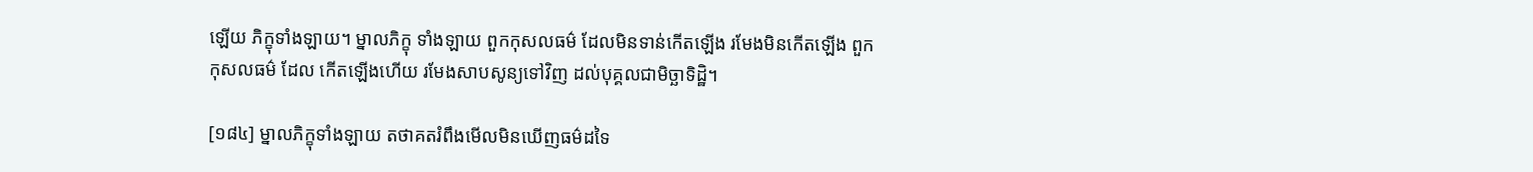ឡើយ ភិក្ខុទាំងឡាយ។ ម្នាលភិក្ខុ ទាំងឡាយ ពួកកុសលធម៌ ដែលមិនទាន់កើតឡើង រមែងមិនកើតឡើង ពួកកុសលធម៌ ដែល កើតឡើងហើយ រមែងសាបសូន្យទៅវិញ ដល់បុគ្គលជាមិច្ឆាទិដ្ឋិ។

[១៨៤] ម្នាលភិក្ខុទាំងឡាយ តថាគតរំពឹងមើលមិនឃើញធម៌ដទៃ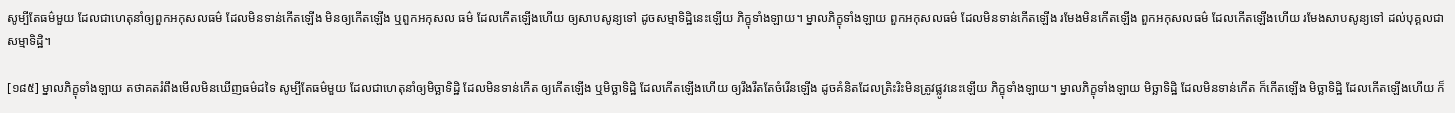សូម្បីតែធម៌មួយ ដែលជាហេតុនាំឲ្យពួកអកុសលធម៌ ដែលមិនទាន់កើតឡើង មិនឲ្យកើតឡើង ឬពួកអកុសល ធម៌ ដែលកើតឡើងហើយ ឲ្យសាបសូន្យទៅ ដូចសម្មាទិដ្ឋិនេះឡើយ ភិក្ខុទាំងឡាយ។ ម្នាលភិក្ខុទាំងឡាយ ពួកអកុសលធម៌ ដែលមិនទាន់កើតឡើង រមែងមិនកើតឡើង ពួកអកុសលធម៌ ដែលកើតឡើងហើយ រមែងសាបសូន្យទៅ ដល់បុគ្គលជាសម្មាទិដ្ឋិ។

[១៨៥] ម្នាលភិក្ខុទាំងឡាយ តថាគតរំពឹងមើលមិនឃើញធម៌ដទៃ សូម្បីតែធម៌មួយ ដែលជាហេតុនាំឲ្យមិច្ឆាទិដ្ឋិ ដែលមិនទាន់កើត ឲ្យកើតឡើង ឬមិច្ឆាទិដ្ឋិ ដែលកើតឡើងហើយ ឲ្យរឹងរឹតតែចំរើនឡើង ដូចគំនិតដែលត្រិះរិះមិនត្រូវផ្លូវនេះឡើយ ភិក្ខុទាំងឡាយ។ ម្នាលភិក្ខុទាំងឡាយ មិច្ឆាទិដ្ឋិ ដែលមិនទាន់កើត ក៏កើតឡើង មិច្ឆាទិដ្ឋិ ដែលកើតឡើងហើយ ក៏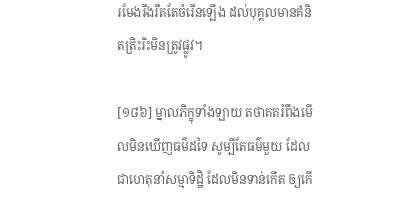រមែងរឹងរឹតតែចំរើនឡើង ដល់បុគ្គលមានគំនិតត្រិះរិះមិនត្រូវផ្លូវ។

[១៨៦] ម្នាលភិក្ខុទាំងឡាយ តថាគតរំពឹងមើលមិនឃើញធម៌ដទៃ សូម្បីតែធម៌មួយ ដែល ជាហេតុនាំសម្មាទិដ្ឋិ ដែលមិនទាន់កើត ឲ្យកើ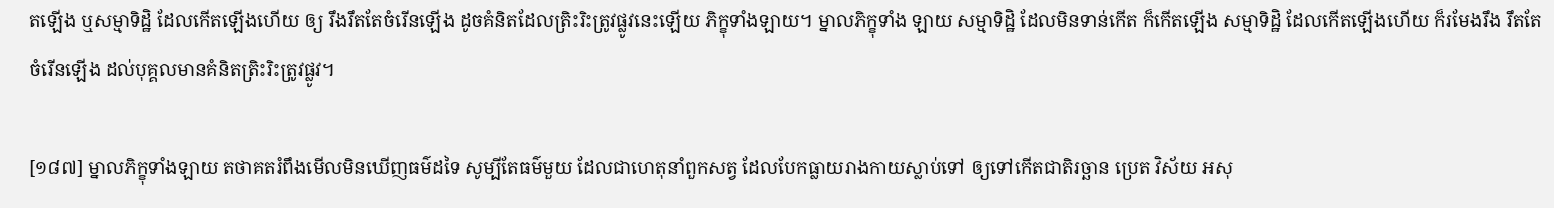តឡើង ឬសម្មាទិដ្ឋិ ដែលកើតឡើងហើយ ឲ្យ រឹងរឹតតែចំរើនឡើង ដូចគំនិតដែលត្រិះរិះត្រូវផ្លូវនេះឡើយ ភិក្ខុទាំងឡាយ។ ម្នាលភិក្ខុទាំង ឡាយ សម្មាទិដ្ឋិ ដែលមិនទាន់កើត ក៏កើតឡើង សម្មាទិដ្ឋិ ដែលកើតឡើងហើយ ក៏រមែងរឹង រឹតតែចំរើនឡើង ដល់បុគ្គលមានគំនិតត្រិះរិះត្រូវផ្លូវ។

[១៨៧] ម្នាលភិក្ខុទាំងឡាយ តថាគតរំពឹងមើលមិនឃើញធម៌ដទៃ សូម្បីតែធម៌មួយ ដែលជាហេតុនាំពួកសត្វ ដែលបែកធ្លាយរាងកាយស្លាប់ទៅ ឲ្យទៅកើតជាតិរច្ឆាន ប្រេត វិស័យ អសុ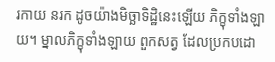រកាយ នរក ដូចយ៉ាងមិច្ឆាទិដ្ឋិនេះឡើយ ភិក្ខុទាំងឡាយ។ ម្នាលភិក្ខុទាំងឡាយ ពួកសត្វ ដែលប្រកបដោ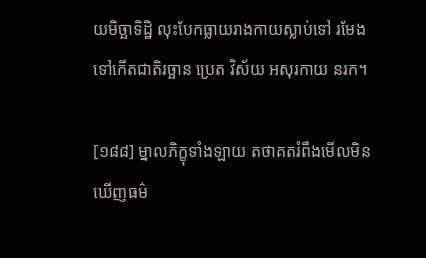យមិច្ឆាទិដ្ឋិ លុះបែកធ្លាយរាងកាយស្លាប់ទៅ រមែងទៅកើតជាតិរច្ឆាន ប្រេត វិស័យ អសុរកាយ នរក។

[១៨៨] ម្នាលភិក្ខុទាំងឡាយ តថាគតរំពឹងមើលមិនឃើញធម៌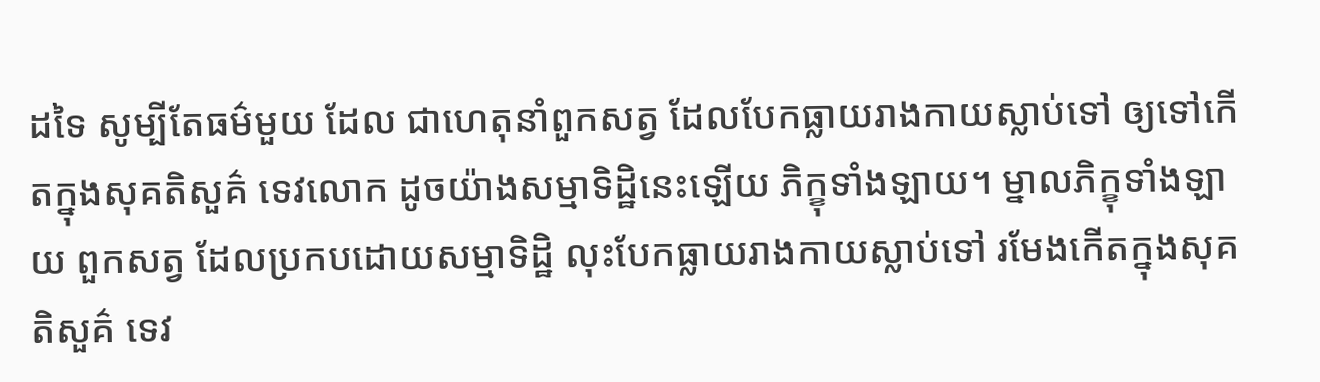ដទៃ សូម្បីតែធម៌មួយ ដែល ជាហេតុនាំពួកសត្វ ដែលបែកធ្លាយរាងកាយស្លាប់ទៅ ឲ្យទៅកើតក្នុងសុគតិសួគ៌ ទេវលោក ដូចយ៉ាងសម្មាទិដ្ឋិនេះឡើយ ភិក្ខុទាំងឡាយ។ ម្នាលភិក្ខុទាំងឡាយ ពួកសត្វ ដែលប្រកបដោយសម្មាទិដ្ឋិ លុះបែកធ្លាយរាងកាយស្លាប់ទៅ រមែងកើតក្នុងសុគតិសួគ៌ ទេវ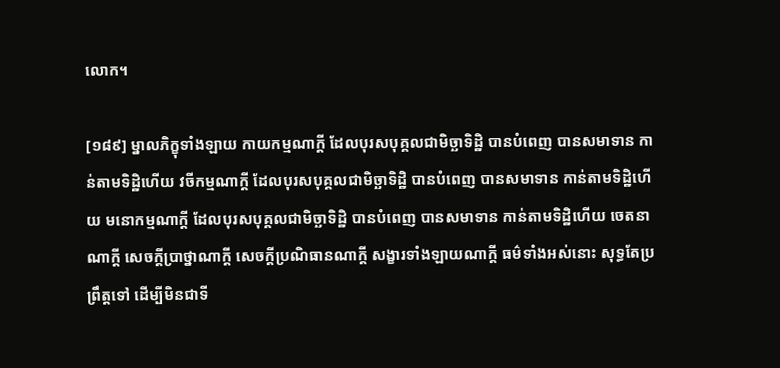លោក។

[១៨៩] ម្នាលភិក្ខុទាំងឡាយ កាយកម្មណាក្តី ដែលបុរសបុគ្គលជាមិច្ឆាទិដ្ឋិ បានបំពេញ បានសមាទាន កាន់តាមទិដ្ឋិហើយ វចីកម្មណាក្តី ដែលបុរសបុគ្គលជាមិច្ឆាទិដ្ឋិ បានបំពេញ បានសមាទាន កាន់តាមទិដ្ឋិហើយ មនោកម្មណាក្តី ដែលបុរសបុគ្គលជាមិច្ឆាទិដ្ឋិ បានបំពេញ បានសមាទាន កាន់តាមទិដ្ឋិហើយ ចេតនាណាក្តី សេចក្តីប្រាថ្នាណាក្តី សេចក្តីប្រណិធានណាក្តី សង្ខារទាំងឡាយណាក្តី ធម៌ទាំងអស់នោះ សុទ្ធតែប្រព្រឹត្តទៅ ដើម្បីមិនជាទី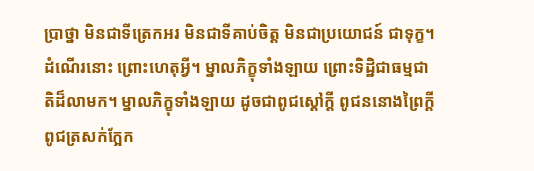ប្រាថ្នា មិនជាទីត្រេកអរ មិនជាទីគាប់ចិត្ត មិនជាប្រយោជន៍ ជាទុក្ខ។ ដំណើរនោះ ព្រោះហេតុអ្វី។ ម្នាលភិក្ខុទាំងឡាយ ព្រោះទិដ្ឋិជាធម្មជាតិដ៏លាមក។ ម្នាលភិក្ខុទាំងឡាយ ដូចជាពូជស្តៅក្តី ពូជននោងព្រៃក្តី ពូជត្រសក់ក្អែក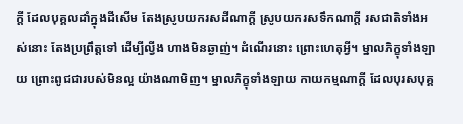ក្តី ដែលបុគ្គលដាំក្នុងដីសើម តែងស្រូបយករសដីណាក្តី ស្រូបយករសទឹកណាក្តី រសជាតិទាំងអស់នោះ តែងប្រព្រឹត្តទៅ ដើម្បីល្វីង ហាងមិនឆ្ងាញ់។ ដំណើរនោះ ព្រោះហេតុអ្វី។ ម្នាលភិក្ខុទាំងឡាយ ព្រោះពូជជារបស់មិនល្អ យ៉ាងណាមិញ។ ម្នាលភិក្ខុទាំងឡាយ កាយកម្មណាក្តី ដែលបុរសបុគ្គ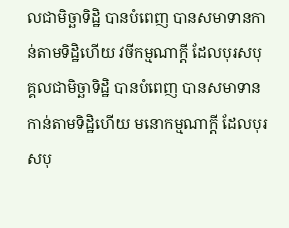លជាមិច្ឆាទិដ្ឋិ បានបំពេញ បានសមាទានកាន់តាមទិដ្ឋិហើយ វចីកម្មណាក្តី ដែលបុរសបុគ្គលជាមិច្ឆាទិដ្ឋិ បានបំពេញ បានសមាទាន កាន់តាមទិដ្ឋិហើយ មនោកម្មណាក្តី ដែលបុរសបុ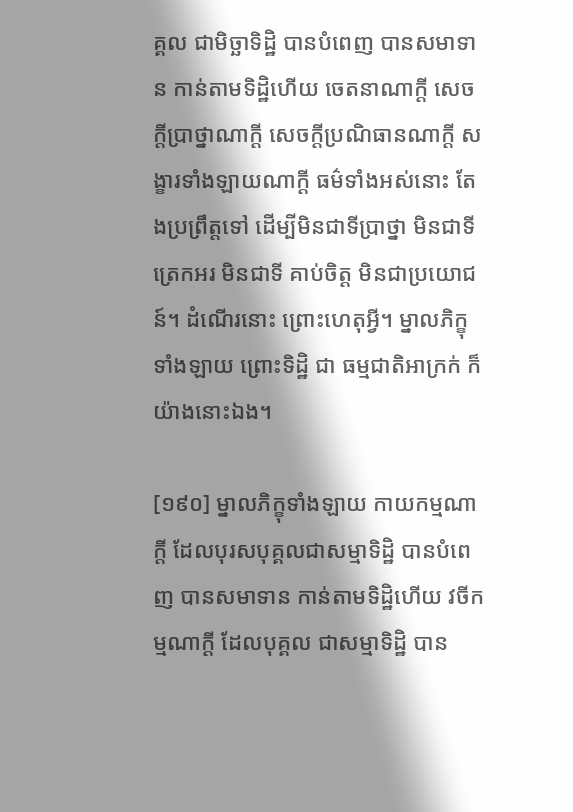គ្គល ជាមិច្ឆាទិដ្ឋិ បានបំពេញ បានសមាទាន កាន់តាមទិដ្ឋិហើយ ចេតនាណាក្តី សេចក្តីប្រាថ្នាណាក្តី សេចក្តីប្រណិធានណាក្តី សង្ខារទាំងឡាយណាក្តី ធម៌ទាំងអស់នោះ តែងប្រព្រឹត្តទៅ ដើម្បីមិនជាទីប្រាថ្នា មិនជាទីត្រេកអរ មិនជាទី គាប់ចិត្ត មិនជាប្រយោជន៍។ ដំណើរនោះ ព្រោះហេតុអ្វី។ ម្នាលភិក្ខុទាំងឡាយ ព្រោះទិដ្ឋិ ជា ធម្មជាតិអាក្រក់ ក៏យ៉ាងនោះឯង។

[១៩០] ម្នាលភិក្ខុទាំងឡាយ កាយកម្មណាក្តី ដែលបុរសបុគ្គលជាសម្មាទិដ្ឋិ បានបំពេញ បានសមាទាន កាន់តាមទិដ្ឋិហើយ វចីកម្មណាក្តី ដែលបុគ្គល ជាសម្មាទិដ្ឋិ បាន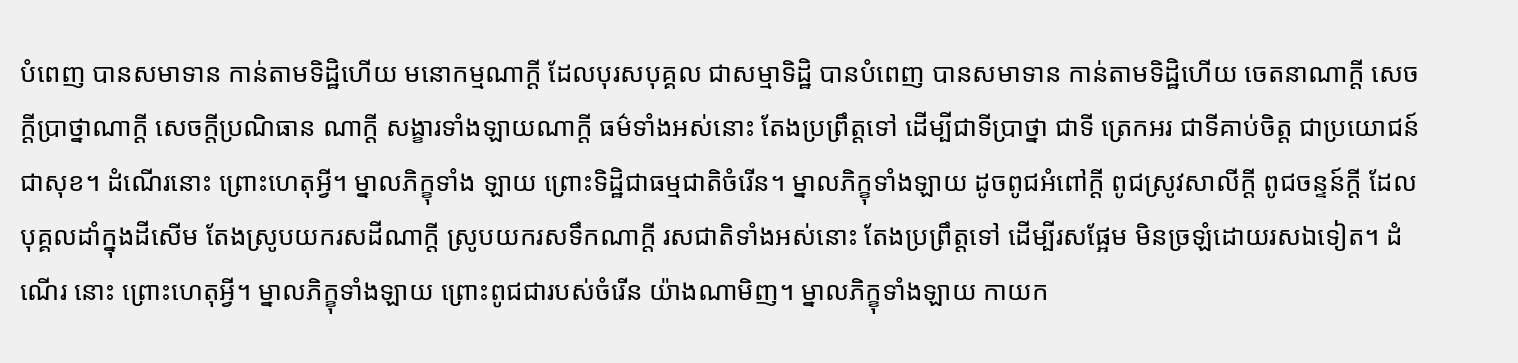បំពេញ បានសមាទាន កាន់តាមទិដ្ឋិហើយ មនោកម្មណាក្តី ដែលបុរសបុគ្គល ជាសម្មាទិដ្ឋិ បានបំពេញ បានសមាទាន កាន់តាមទិដ្ឋិហើយ ចេតនាណាក្តី សេចក្តីប្រាថ្នាណាក្តី សេចក្តីប្រណិធាន ណាក្តី សង្ខារទាំងឡាយណាក្តី ធម៌ទាំងអស់នោះ តែងប្រព្រឹត្តទៅ ដើម្បីជាទីប្រាថ្នា ជាទី ត្រេកអរ ជាទីគាប់ចិត្ត ជាប្រយោជន៍ ជាសុខ។ ដំណើរនោះ ព្រោះហេតុអ្វី។ ម្នាលភិក្ខុទាំង ឡាយ ព្រោះទិដ្ឋិជាធម្មជាតិចំរើន។ ម្នាលភិក្ខុទាំងឡាយ ដូចពូជអំពៅក្ដី ពូជស្រូវសាលីក្តី ពូជចន្ទន៍ក្តី ដែលបុគ្គលដាំក្នុងដីសើម តែងស្រូបយករសដីណាក្តី ស្រូបយករសទឹកណាក្តី រសជាតិទាំងអស់នោះ តែងប្រព្រឹត្តទៅ ដើម្បីរសផ្អែម មិនច្រឡំដោយរសឯទៀត។ ដំណើរ នោះ ព្រោះហេតុអ្វី។ ម្នាលភិក្ខុទាំងឡាយ ព្រោះពូជជារបស់ចំរើន យ៉ាងណាមិញ។ ម្នាលភិក្ខុទាំងឡាយ កាយក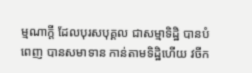ម្មណាក្តី ដែលបុរសបុគ្គល ជាសម្មាទិដ្ឋិ បានបំពេញ បានសមាទាន កាន់តាមទិដ្ឋិហើយ វចីក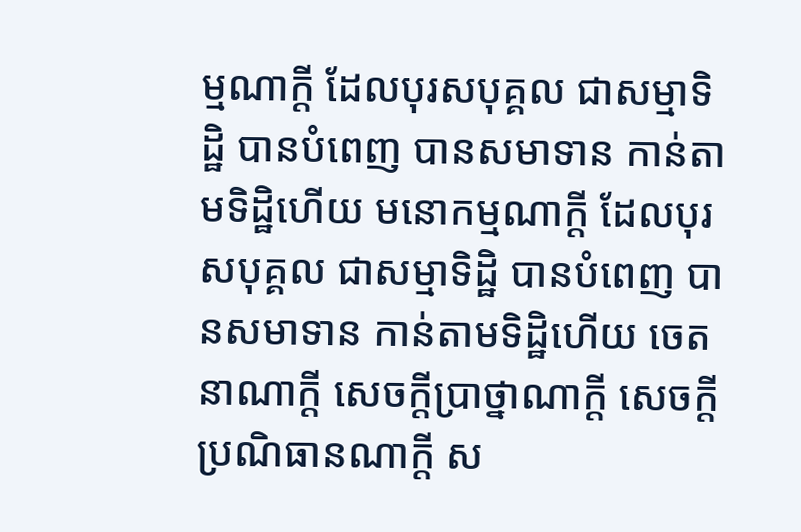ម្មណាក្តី ដែលបុរសបុគ្គល ជាសម្មាទិដ្ឋិ បានបំពេញ បានសមាទាន កាន់តាមទិដ្ឋិហើយ មនោកម្មណាក្តី ដែលបុរសបុគ្គល ជាសម្មាទិដ្ឋិ បានបំពេញ បានសមាទាន កាន់តាមទិដ្ឋិហើយ ចេតនាណាក្តី សេចក្តីប្រាថ្នាណាក្តី សេចក្តីប្រណិធានណាក្តី ស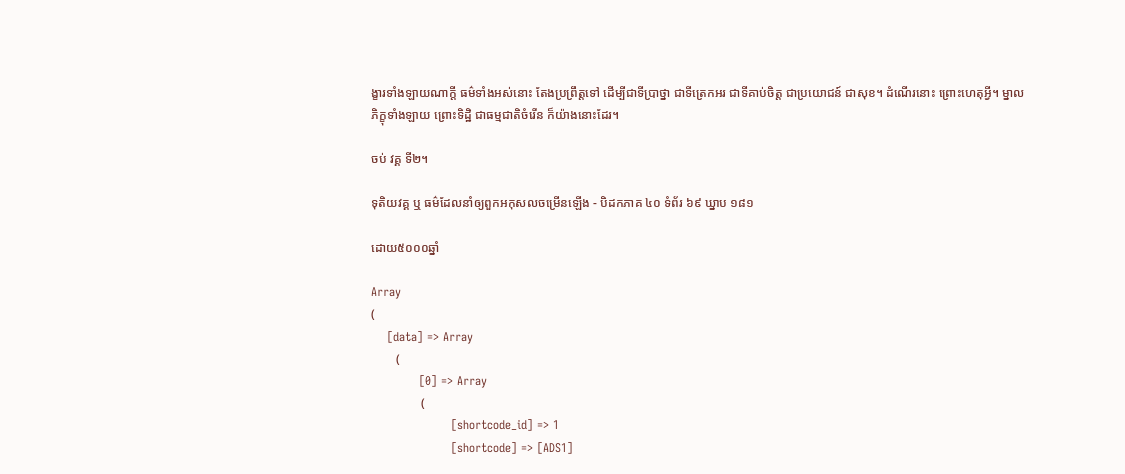ង្ខារទាំងឡាយណាក្តី ធម៌ទាំងអស់នោះ តែងប្រព្រឹត្តទៅ ដើម្បីជាទីប្រាថ្នា ជាទីត្រេកអរ ជាទីគាប់ចិត្ត ជាប្រយោជន៍ ជាសុខ។ ដំណើរនោះ ព្រោះហេតុអ្វី។ ម្នាលភិក្ខុទាំងឡាយ ព្រោះទិដ្ឋិ ជាធម្មជាតិចំរើន ក៏យ៉ាងនោះដែរ។

ចប់ វគ្គ ទី២។

ទុតិយវគ្គ ឬ ធម៌ដែលនាំឲ្យពួកអកុសលចម្រើនឡើង - បិដកភាគ ៤០ ទំព័រ ៦៩ ឃ្នាប ១៨១

ដោយ៥០០០ឆ្នាំ

Array
(
    [data] => Array
        (
            [0] => Array
                (
                    [shortcode_id] => 1
                    [shortcode] => [ADS1]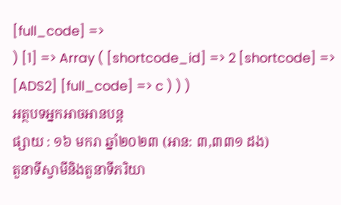[full_code] =>
) [1] => Array ( [shortcode_id] => 2 [shortcode] => [ADS2] [full_code] => c ) ) )
អត្ថបទអ្នកអាចអានបន្ត
ផ្សាយ : ១៦ មករា ឆ្នាំ២០២៣ (អាន: ៣,៣៣១ ដង)
តួនាទីស្វាមីនិងតួនាទីភរិយា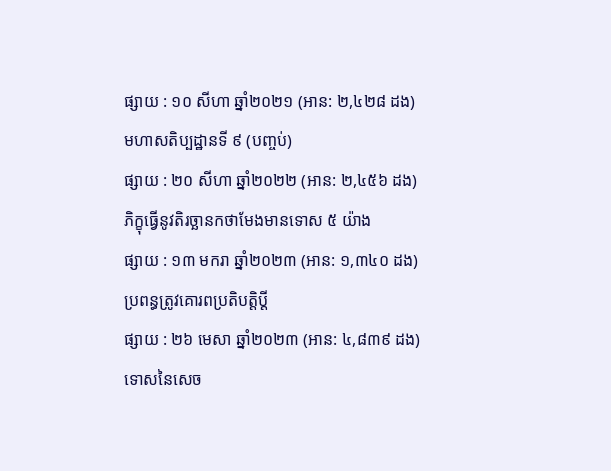ផ្សាយ : ១០ សីហា ឆ្នាំ២០២១ (អាន: ២,៤២៨ ដង)
មហាសតិប្បដ្ឋានទី ៩ (បញ្ចប់)
ផ្សាយ : ២០ សីហា ឆ្នាំ២០២២ (អាន: ២,៤៥៦ ដង)
ភិក្ខុធ្វើនូវតិរច្ឆានកថាមែងមានទោស ៥ យ៉ាង
ផ្សាយ : ១៣ មករា ឆ្នាំ២០២៣ (អាន: ១,៣៤០ ដង)
ប្រពន្ធត្រូវគោរពប្រតិបត្តិប្ដី
ផ្សាយ : ២៦ មេសា ឆ្នាំ២០២៣ (អាន: ៤,៨៣៩ ដង)
ទោសនៃសេច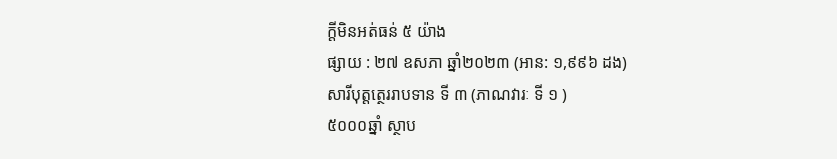ក្តីមិនអត់ធន់ ៥ យ៉ាង
ផ្សាយ : ២៧ ឧសភា ឆ្នាំ២០២៣ (អាន: ១,៩៩៦ ដង)
សារីបុត្តត្ថេររាបទាន ទី ៣ (ភាណវារៈ ទី ១ )
៥០០០ឆ្នាំ ស្ថាប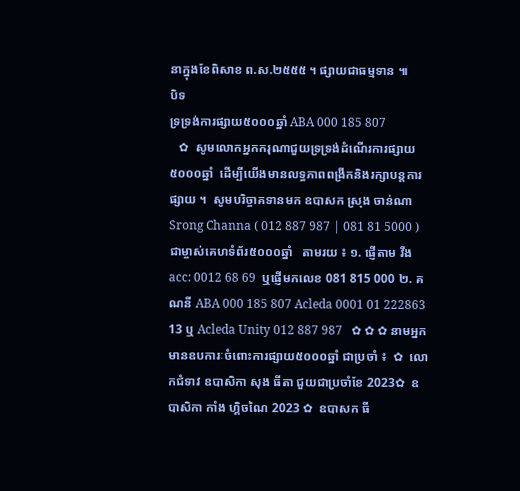នាក្នុងខែពិសាខ ព.ស.២៥៥៥ ។ ផ្សាយជាធម្មទាន ៕
បិទ
ទ្រទ្រង់ការផ្សាយ៥០០០ឆ្នាំ ABA 000 185 807
   ✿  សូមលោកអ្នកករុណាជួយទ្រទ្រង់ដំណើរការផ្សាយ៥០០០ឆ្នាំ  ដើម្បីយើងមានលទ្ធភាពពង្រីកនិងរក្សាបន្តការផ្សាយ ។  សូមបរិច្ចាគទានមក ឧបាសក ស្រុង ចាន់ណា Srong Channa ( 012 887 987 | 081 81 5000 )  ជាម្ចាស់គេហទំព័រ៥០០០ឆ្នាំ   តាមរយ ៖ ១. ផ្ញើតាម វីង acc: 0012 68 69  ឬផ្ញើមកលេខ 081 815 000 ២. គណនី ABA 000 185 807 Acleda 0001 01 222863 13 ឬ Acleda Unity 012 887 987   ✿ ✿ ✿ នាមអ្នកមានឧបការៈចំពោះការផ្សាយ៥០០០ឆ្នាំ ជាប្រចាំ ៖  ✿  លោកជំទាវ ឧបាសិកា សុង ធីតា ជួយជាប្រចាំខែ 2023✿  ឧបាសិកា កាំង ហ្គិចណៃ 2023 ✿  ឧបាសក ធី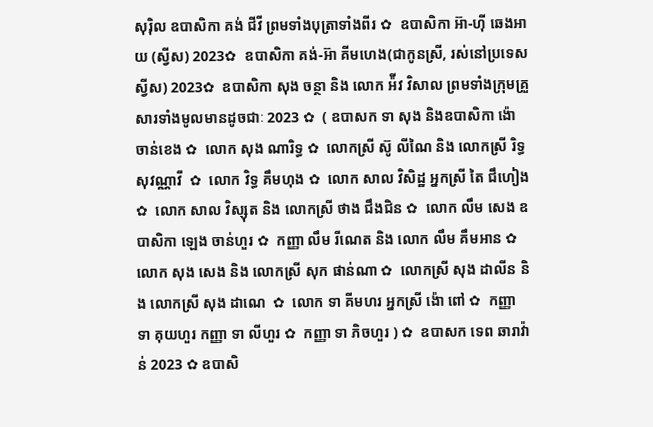សុរ៉ិល ឧបាសិកា គង់ ជីវី ព្រមទាំងបុត្រាទាំងពីរ ✿  ឧបាសិកា អ៊ា-ហុី ឆេងអាយ (ស្វីស) 2023✿  ឧបាសិកា គង់-អ៊ា គីមហេង(ជាកូនស្រី, រស់នៅប្រទេសស្វីស) 2023✿  ឧបាសិកា សុង ចន្ថា និង លោក អ៉ីវ វិសាល ព្រមទាំងក្រុមគ្រួសារទាំងមូលមានដូចជាៈ 2023 ✿  ( ឧបាសក ទា សុង និងឧបាសិកា ង៉ោ ចាន់ខេង ✿  លោក សុង ណារិទ្ធ ✿  លោកស្រី ស៊ូ លីណៃ និង លោកស្រី រិទ្ធ សុវណ្ណាវី  ✿  លោក វិទ្ធ គឹមហុង ✿  លោក សាល វិសិដ្ឋ អ្នកស្រី តៃ ជឹហៀង ✿  លោក សាល វិស្សុត និង លោកស្រី ថាង ជឹងជិន ✿  លោក លឹម សេង ឧបាសិកា ឡេង ចាន់ហួរ ✿  កញ្ញា លឹម រីណេត និង លោក លឹម គឹមអាន ✿  លោក សុង សេង និង លោកស្រី សុក ផាន់ណា ✿  លោកស្រី សុង ដាលីន និង លោកស្រី សុង ដាណេ  ✿  លោក ទា គីមហរ អ្នកស្រី ង៉ោ ពៅ ✿  កញ្ញា ទា គុយហួរ កញ្ញា ទា លីហួរ ✿  កញ្ញា ទា ភិចហួរ ) ✿  ឧបាសក ទេព ឆារាវ៉ាន់ 2023 ✿ ឧបាសិ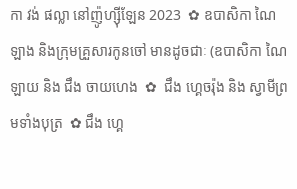កា វង់ ផល្លា នៅញ៉ូហ្ស៊ីឡែន 2023  ✿ ឧបាសិកា ណៃ ឡាង និងក្រុមគ្រួសារកូនចៅ មានដូចជាៈ (ឧបាសិកា ណៃ ឡាយ និង ជឹង ចាយហេង  ✿  ជឹង ហ្គេចរ៉ុង និង ស្វាមីព្រមទាំងបុត្រ  ✿ ជឹង ហ្គេ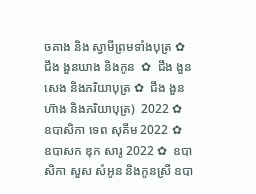ចគាង និង ស្វាមីព្រមទាំងបុត្រ ✿   ជឹង ងួនឃាង និងកូន  ✿  ជឹង ងួនសេង និងភរិយាបុត្រ ✿  ជឹង ងួនហ៊ាង និងភរិយាបុត្រ)  2022 ✿  ឧបាសិកា ទេព សុគីម 2022 ✿  ឧបាសក ឌុក សារូ 2022 ✿  ឧបាសិកា សួស សំអូន និងកូនស្រី ឧបា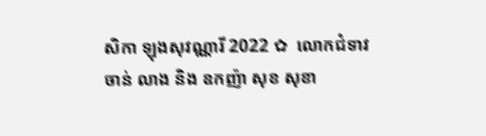សិកា ឡុងសុវណ្ណារី 2022 ✿  លោកជំទាវ ចាន់ លាង និង ឧកញ៉ា សុខ សុខា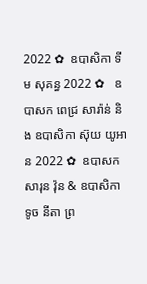2022 ✿  ឧបាសិកា ទីម សុគន្ធ 2022 ✿   ឧបាសក ពេជ្រ សារ៉ាន់ និង ឧបាសិកា ស៊ុយ យូអាន 2022 ✿  ឧបាសក សារុន វ៉ុន & ឧបាសិកា ទូច នីតា ព្រ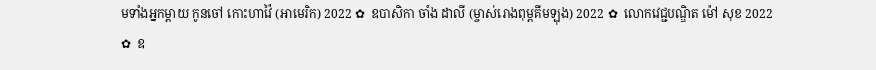មទាំងអ្នកម្តាយ កូនចៅ កោះហាវ៉ៃ (អាមេរិក) 2022 ✿  ឧបាសិកា ចាំង ដាលី (ម្ចាស់រោងពុម្ពគីមឡុង) 2022 ✿  លោកវេជ្ជបណ្ឌិត ម៉ៅ សុខ 2022 ✿  ឧ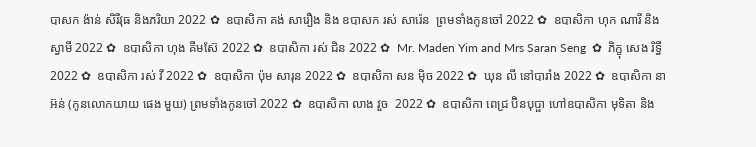បាសក ង៉ាន់ សិរីវុធ និងភរិយា 2022 ✿  ឧបាសិកា គង់ សារឿង និង ឧបាសក រស់ សារ៉េន  ព្រមទាំងកូនចៅ 2022 ✿  ឧបាសិកា ហុក ណារី និងស្វាមី 2022 ✿  ឧបាសិកា ហុង គីមស៊ែ 2022 ✿  ឧបាសិកា រស់ ជិន 2022 ✿  Mr. Maden Yim and Mrs Saran Seng  ✿  ភិក្ខុ សេង រិទ្ធី 2022 ✿  ឧបាសិកា រស់ វី 2022 ✿  ឧបាសិកា ប៉ុម សារុន 2022 ✿  ឧបាសិកា សន ម៉ិច 2022 ✿  ឃុន លី នៅបារាំង 2022 ✿  ឧបាសិកា នា អ៊ន់ (កូនលោកយាយ ផេង មួយ) ព្រមទាំងកូនចៅ 2022 ✿  ឧបាសិកា លាង វួច  2022 ✿  ឧបាសិកា ពេជ្រ ប៊ិនបុប្ផា ហៅឧបាសិកា មុទិតា និង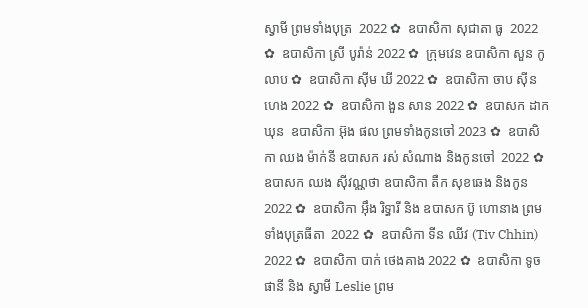ស្វាមី ព្រមទាំងបុត្រ  2022 ✿  ឧបាសិកា សុជាតា ធូ  2022 ✿  ឧបាសិកា ស្រី បូរ៉ាន់ 2022 ✿  ក្រុមវេន ឧបាសិកា សួន កូលាប ✿  ឧបាសិកា ស៊ីម ឃី 2022 ✿  ឧបាសិកា ចាប ស៊ីនហេង 2022 ✿  ឧបាសិកា ងួន សាន 2022 ✿  ឧបាសក ដាក ឃុន  ឧបាសិកា អ៊ុង ផល ព្រមទាំងកូនចៅ 2023 ✿  ឧបាសិកា ឈង ម៉ាក់នី ឧបាសក រស់ សំណាង និងកូនចៅ  2022 ✿  ឧបាសក ឈង សុីវណ្ណថា ឧបាសិកា តឺក សុខឆេង និងកូន 2022 ✿  ឧបាសិកា អុឹង រិទ្ធារី និង ឧបាសក ប៊ូ ហោនាង ព្រមទាំងបុត្រធីតា  2022 ✿  ឧបាសិកា ទីន ឈីវ (Tiv Chhin)  2022 ✿  ឧបាសិកា បាក់ ថេងគាង 2022 ✿  ឧបាសិកា ទូច ផានី និង ស្វាមី Leslie ព្រម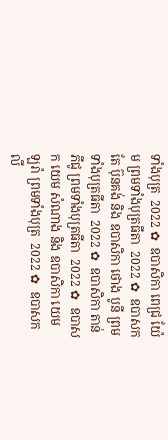ទាំងបុត្រ  2022 ✿  ឧបាសិកា ពេជ្រ យ៉ែម ព្រមទាំងបុត្រធីតា  2022 ✿  ឧបាសក តែ ប៊ុនគង់ និង ឧបាសិកា ថោង បូនី ព្រមទាំងបុត្រធីតា  2022 ✿  ឧបាសិកា តាន់ ភីជូ ព្រមទាំងបុត្រធីតា  2022 ✿  ឧបាសក យេម សំណាង និង ឧបាសិកា យេម ឡរ៉ា ព្រមទាំងបុត្រ  2022 ✿  ឧបាសក លី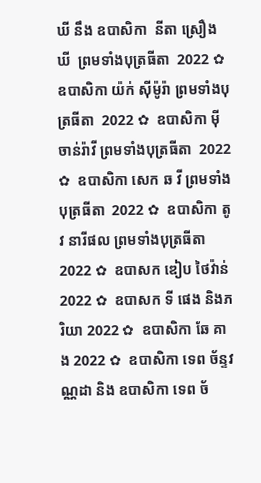ឃី នឹង ឧបាសិកា  នីតា ស្រឿង ឃី  ព្រមទាំងបុត្រធីតា  2022 ✿  ឧបាសិកា យ៉ក់ សុីម៉ូរ៉ា ព្រមទាំងបុត្រធីតា  2022 ✿  ឧបាសិកា មុី ចាន់រ៉ាវី ព្រមទាំងបុត្រធីតា  2022 ✿  ឧបាសិកា សេក ឆ វី ព្រមទាំងបុត្រធីតា  2022 ✿  ឧបាសិកា តូវ នារីផល ព្រមទាំងបុត្រធីតា  2022 ✿  ឧបាសក ឌៀប ថៃវ៉ាន់ 2022 ✿  ឧបាសក ទី ផេង និងភរិយា 2022 ✿  ឧបាសិកា ឆែ គាង 2022 ✿  ឧបាសិកា ទេព ច័ន្ទវណ្ណដា និង ឧបាសិកា ទេព ច័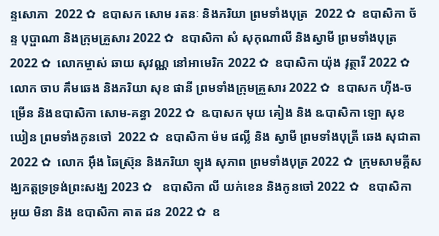ន្ទសោភា  2022 ✿  ឧបាសក សោម រតនៈ និងភរិយា ព្រមទាំងបុត្រ  2022 ✿  ឧបាសិកា ច័ន្ទ បុប្ផាណា និងក្រុមគ្រួសារ 2022 ✿  ឧបាសិកា សំ សុកុណាលី និងស្វាមី ព្រមទាំងបុត្រ  2022 ✿  លោកម្ចាស់ ឆាយ សុវណ្ណ នៅអាមេរិក 2022 ✿  ឧបាសិកា យ៉ុង វុត្ថារី 2022 ✿  លោក ចាប គឹមឆេង និងភរិយា សុខ ផានី ព្រមទាំងក្រុមគ្រួសារ 2022 ✿  ឧបាសក ហ៊ីង-ចម្រើន និងឧបាសិកា សោម-គន្ធា 2022 ✿  ឩបាសក មុយ គៀង និង ឩបាសិកា ឡោ សុខឃៀន ព្រមទាំងកូនចៅ  2022 ✿  ឧបាសិកា ម៉ម ផល្លី និង ស្វាមី ព្រមទាំងបុត្រី ឆេង សុជាតា 2022 ✿  លោក អ៊ឹង ឆៃស្រ៊ុន និងភរិយា ឡុង សុភាព ព្រមទាំងបុត្រ 2022 ✿  ក្រុមសាមគ្គីសង្ឃភត្តទ្រទ្រង់ព្រះសង្ឃ 2023 ✿   ឧបាសិកា លី យក់ខេន និងកូនចៅ 2022 ✿   ឧបាសិកា អូយ មិនា និង ឧបាសិកា គាត ដន 2022 ✿  ឧ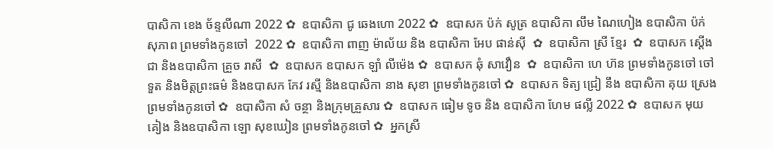បាសិកា ខេង ច័ន្ទលីណា 2022 ✿  ឧបាសិកា ជូ ឆេងហោ 2022 ✿  ឧបាសក ប៉ក់ សូត្រ ឧបាសិកា លឹម ណៃហៀង ឧបាសិកា ប៉ក់ សុភាព ព្រមទាំងកូនចៅ  2022 ✿  ឧបាសិកា ពាញ ម៉ាល័យ និង ឧបាសិកា អែប ផាន់ស៊ី  ✿  ឧបាសិកា ស្រី ខ្មែរ  ✿  ឧបាសក ស្តើង ជា និងឧបាសិកា គ្រួច រាសី  ✿  ឧបាសក ឧបាសក ឡាំ លីម៉េង ✿  ឧបាសក ឆុំ សាវឿន  ✿  ឧបាសិកា ហេ ហ៊ន ព្រមទាំងកូនចៅ ចៅទួត និងមិត្តព្រះធម៌ និងឧបាសក កែវ រស្មី និងឧបាសិកា នាង សុខា ព្រមទាំងកូនចៅ ✿  ឧបាសក ទិត្យ ជ្រៀ នឹង ឧបាសិកា គុយ ស្រេង ព្រមទាំងកូនចៅ ✿  ឧបាសិកា សំ ចន្ថា និងក្រុមគ្រួសារ ✿  ឧបាសក ធៀម ទូច និង ឧបាសិកា ហែម ផល្លី 2022 ✿  ឧបាសក មុយ គៀង និងឧបាសិកា ឡោ សុខឃៀន ព្រមទាំងកូនចៅ ✿  អ្នកស្រី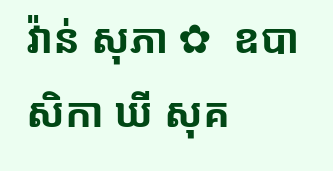វ៉ាន់ សុភា ✿  ឧបាសិកា ឃី សុគ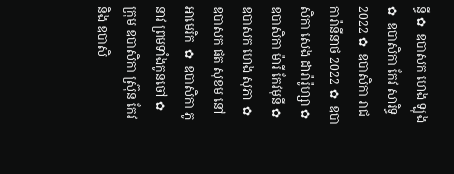ន្ធី ✿  ឧបាសក ហេង ឡុង  ✿  ឧបាសិកា កែវ សារិទ្ធ 2022 ✿  ឧបាសិកា រាជ ការ៉ានីនាថ 2022 ✿  ឧបាសិកា សេង ដារ៉ារ៉ូហ្សា ✿  ឧបាសិកា ម៉ារី កែវមុនី ✿  ឧបាសក ហេង សុភា  ✿  ឧបាសក ផត សុខម នៅអាមេរិក  ✿  ឧបាសិកា ភូ នាវ ព្រមទាំងកូនចៅ ✿  ក្រុម ឧបាសិកា ស្រ៊ុន កែវ  និង ឧបាសិ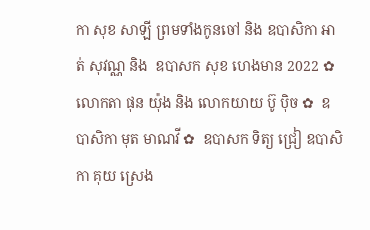កា សុខ សាឡី ព្រមទាំងកូនចៅ និង ឧបាសិកា អាត់ សុវណ្ណ និង  ឧបាសក សុខ ហេងមាន 2022 ✿  លោកតា ផុន យ៉ុង និង លោកយាយ ប៊ូ ប៉ិច ✿  ឧបាសិកា មុត មាណវី ✿  ឧបាសក ទិត្យ ជ្រៀ ឧបាសិកា គុយ ស្រេង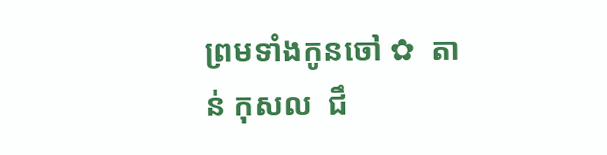ព្រមទាំងកូនចៅ ✿  តាន់ កុសល  ជឹ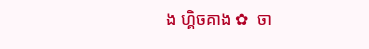ង ហ្គិចគាង ✿  ចា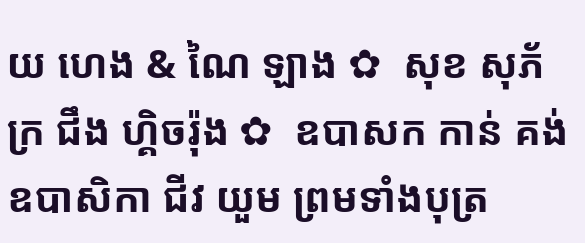យ ហេង & ណៃ ឡាង ✿  សុខ សុភ័ក្រ ជឹង ហ្គិចរ៉ុង ✿  ឧបាសក កាន់ គង់ ឧបាសិកា ជីវ យួម ព្រមទាំងបុត្រ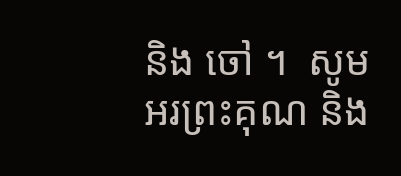និង ចៅ ។  សូមអរព្រះគុណ និង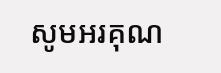សូមអរគុណ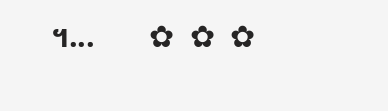។...       ✿  ✿  ✿